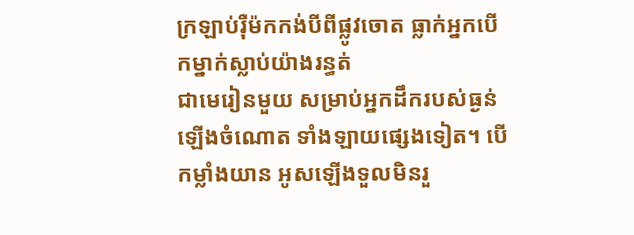ក្រឡាប់រ៉ឺម៉កកង់បីពីផ្លូវចោត ធ្លាក់អ្នកបើកម្នាក់ស្លាប់យ៉ាងរន្ធត់
ជាមេរៀនមួយ សម្រាប់អ្នកដឹករបស់ធ្ងន់ ឡើងចំណោត ទាំងឡាយផ្សេងទៀត។ បើកម្លាំងយាន អូសឡើងទួលមិនរួ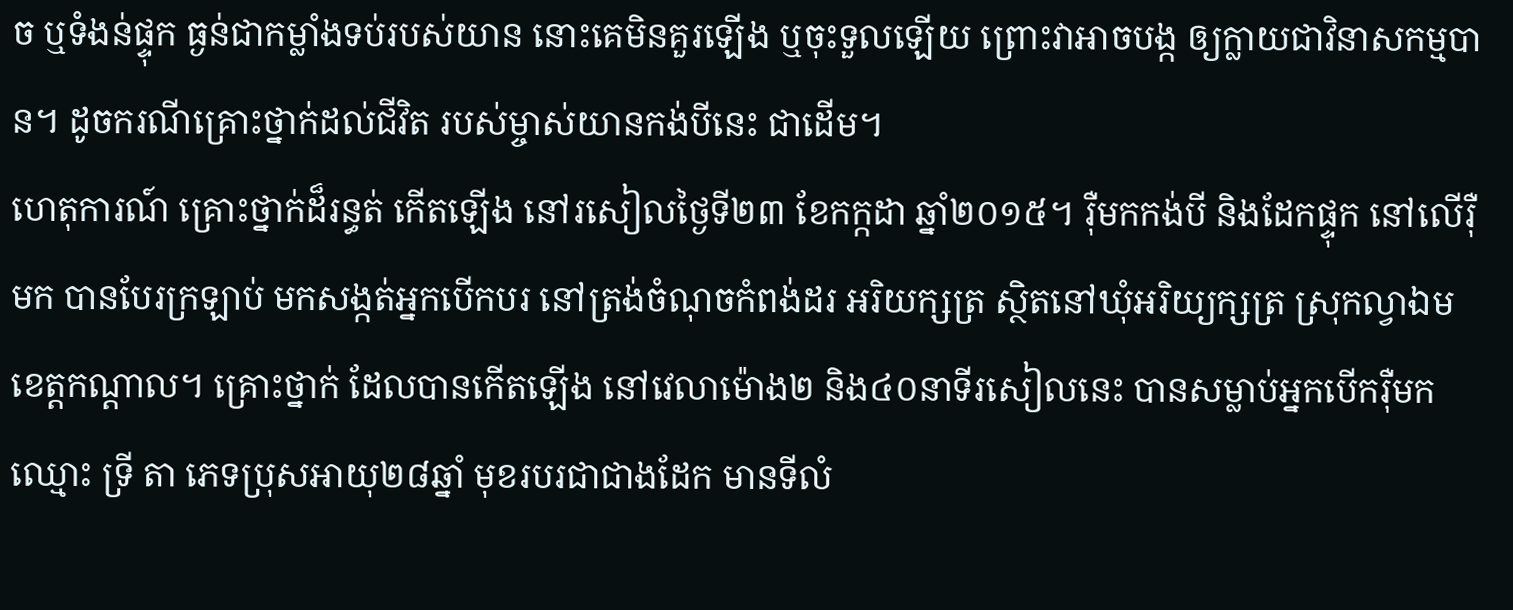ច ឬទំងន់ផ្ទុក ធ្ងន់ជាកម្លាំងទប់របស់យាន នោះគេមិនគួរឡើង ឬចុះទួលឡើយ ព្រោះវាអាចបង្ក ឲ្យក្លាយជាវិនាសកម្មបាន។ ដូចករណីគ្រោះថ្នាក់ដល់ជីវិត របស់ម្ចាស់យានកង់បីនេះ ជាដើម។
ហេតុការណ៍ គ្រោះថ្នាក់ដ៏រន្ធត់ កើតឡើង នៅរសៀលថ្ងៃទី២៣ ខែកក្កដា ឆ្នាំ២០១៥។ រ៉ឺមកកង់បី និងដែកផ្ទុក នៅលើរ៉ឺមក បានបែរក្រឡាប់ មកសង្កត់អ្នកបើកបរ នៅត្រង់ចំណុចកំពង់ដរ អរិយក្សត្រ ស្ថិតនៅឃុំអរិយ្យក្សត្រ ស្រុកល្វាឯម ខេត្តកណ្តាល។ គ្រោះថ្នាក់ ដែលបានកើតឡើង នៅវេលាម៉ោង២ និង៤០នាទីរសៀលនេះ បានសម្លាប់អ្នកបើករ៉ឺមក ឈ្មោះ ទ្រី តា ភេទប្រុសអាយុ២៨ឆ្នាំ មុខរបរជាជាងដែក មានទីលំ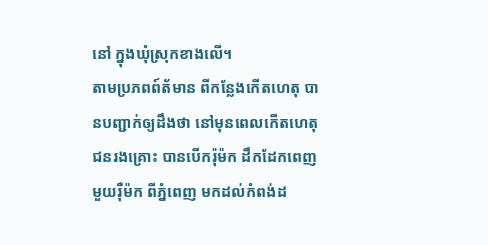នៅ ក្នុងឃុំស្រុកខាងលើ។
តាមប្រភពព៍ត័មាន ពីកន្លែងកើតហេតុ បានបញ្ជាក់ឲ្យដឹងថា នៅមុនពេលកើតហេតុជនរងគ្រោះ បានបើករ៉ុម៉ក ដឹកដែកពេញមួយរ៉ឺម៉ក ពីភ្នំពេញ មកដល់កំពង់ដ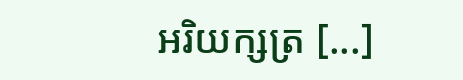អរិយក្សត្រ [...]